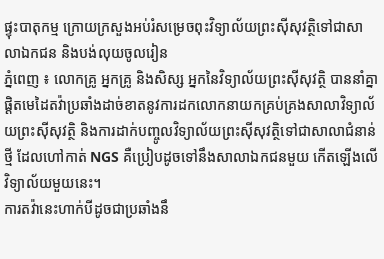ផ្ទុះបាតុកម្ម ក្រោយក្រសួងអប់រំសម្រេចពុះវិទ្យាល័យព្រះស៊ីសុវត្ថិទៅជាសាលាឯកជន និងបង់លុយចូលរៀន
ភ្នំពេញ ៖ លោកគ្រូ អ្នកគ្រូ និងសិស្ស អ្នកនៃវិទ្យាល័យព្រះស៊ីសុវត្ថិ បាននាំគ្នាផ្តិតមេដៃតវ៉ាប្រឆាំងដាច់ខាតនូវការដកលោកនាយកគ្រប់គ្រងសាលាវិទ្យាល័យព្រះស៊ីសុវត្ថិ និងការដាក់បញ្ចូលវិទ្យាល័យព្រះស៊ីសុវត្ថិទៅជាសាលាជំនាន់ថ្មី ដែលហៅកាត់ NGS គឺប្រៀបដូចទៅនឹងសាលាឯកជនមួយ កើតឡើងលើវិទ្យាល័យមួយនេះ។
ការតវ៉ានេះហាក់បីដូចជាប្រឆាំងនឹ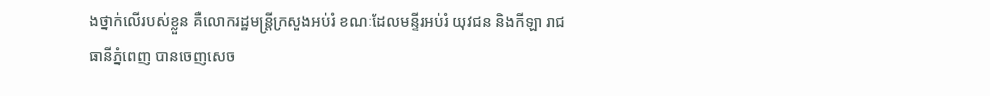ងថ្នាក់លើរបស់ខ្លួន គឺលោករដ្ឋមន្ត្រីក្រសួងអប់រំ ខណៈដែលមន្ទីរអប់រំ យុវជន និងកីឡា រាជធានីភ្នំពេញ បានចេញសេច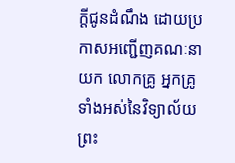ក្តីជូនដំណឹង ដោយប្រកាសអញ្ជើញគណៈនាយក លោកគ្រូ អ្នកគ្រូ ទាំងអស់នៃវិទ្យាល័យព្រះ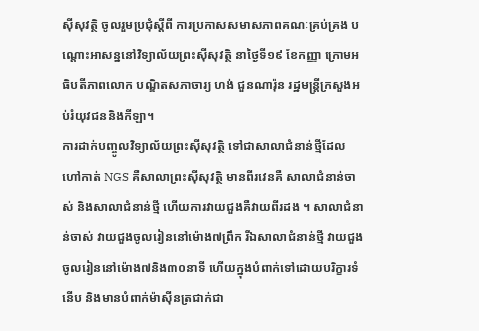ស៊ីសុវត្ថិ ចូលរួមប្រជុំស្តីពី ការប្រកាសសមាសភាពគណៈគ្រប់គ្រង បណ្តោះអាសន្ននៅវិទ្យាល័យព្រះស៊ីសុវត្ថិ នាថ្ងៃទី១៩ ខែកញ្ញា ក្រោមអធិបតីភាពលោក បណ្ឌិតសភាចារ្យ ហង់ ជួនណារ៉ុន រដ្ឋមន្ត្រីក្រសួងអប់រំយុវជននិងកីឡា។
ការដាក់បញ្ចូលវិទ្យាល័យព្រះស៊ីសុវត្ថិ ទៅជាសាលាជំនាន់ថ្មីដែលហៅកាត់ NGS គឺសាលាព្រះស៊ីសុវត្ថិ មានពីរវេនគឺ សាលាជំនាន់ចាស់ និងសាលាជំនាន់ថ្មី ហើយការវាយជួងគឺវាយពីរដង ។ សាលាជំនាន់ចាស់ វាយជួងចូលរៀននៅម៉ោង៧ព្រឹក រីឯសាលាជំនាន់ថ្មី វាយជួងចូលរៀននៅម៉ោង៧និង៣០នាទី ហើយក្នុងបំពាក់ទៅដោយបរិក្ខារទំនើប និងមានបំពាក់ម៉ាស៊ីនត្រជាក់ជា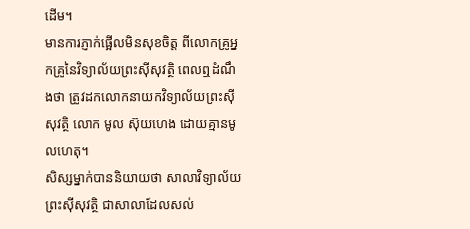ដើម។
មានការភ្ញាក់ផ្អើលមិនសុខចិត្ត ពីលោកគ្រូអ្នកគ្រូនៃវិទ្យាល័យព្រះស៊ីសុវត្ថិ ពេលឮដំណឹងថា ត្រូវដកលោកនាយកវិទ្យាល័យព្រះស៊ីសុវត្ថិ លោក មូល ស៊ុយហេង ដោយគ្មានមូលហេតុ។
សិស្សម្នាក់បាននិយាយថា សាលាវិទ្យាល័យព្រះស៊ីសុវត្ថិ ជាសាលាដែលសល់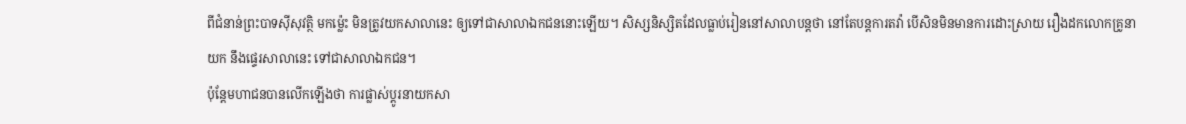ពីជំនាន់ព្រះបាទស៊ីសុវត្ថិ មកម្ល៉េះ មិនត្រូវយកសាលានេះ ឲ្យទៅជាសាលាឯកជននោះឡេីយ។ សិស្សនិស្សិតដែលធ្លាប់រៀននៅសាលាបន្តថា នៅតែបន្តការតវ៉ា បើសិនមិនមានការដោះស្រាយ រឿងដកលោកគ្រូនាយក នឹងផ្ទេរសាលានេះ ទៅជាសាលាឯកជន។
ប៉ុន្តែមហាជនបានលើកឡើងថា ការផ្លាស់ប្តូរនាយកសា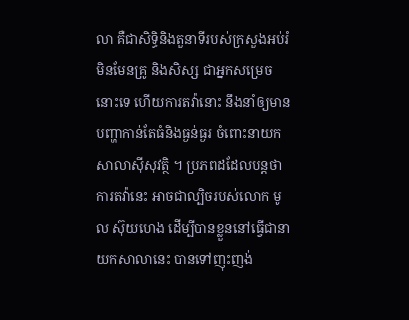លា គឺជាសិទ្ធិនិងតួនាទីរបស់ក្រសួងអប់រំ មិនមែនគ្រូ និងសិស្ស ជាអ្នកសម្រេចនោះទេ ហើយការតវ៉ានោះ នឹងនាំឲ្យមានបញ្ហាកាន់តែធំនិងធ្ងន់ធ្ងរ ចំពោះនាយកសាលាស៊ីសុវត្ថិ ។ ប្រភពដដែលបន្តថា ការតវ៉ានេះ អាចជាល្បិចរបស់លោក មូល ស៊ុយហេង ដើម្បីបានខ្លួននៅធ្វើជានាយកសាលានេះ បានទៅញុះញង់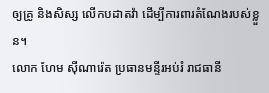ឲ្យគ្រូ និងសិស្ស លើកបដាតវ៉ា ដើម្បីការពារតំណែងរបស់ខ្លួន។
លោក ហែម ស៊ីណារ៉េត ប្រធានមន្ទីរអប់រំ រាជធានី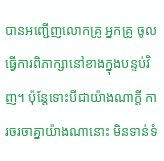បានអញ្ជើញលោកគ្រូ អ្នកគ្រូ ចូលធ្វើការពិភាក្សានៅខាងក្នុងបន្ទប់វិញ។ ប៉ុន្តែទោះបីជាយ៉ាងណាក្តី ការចរចាគ្នាយ៉ាងណានោះ មិនទាន់ទំ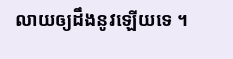លាយឲ្យដឹងនូវឡើយទេ ។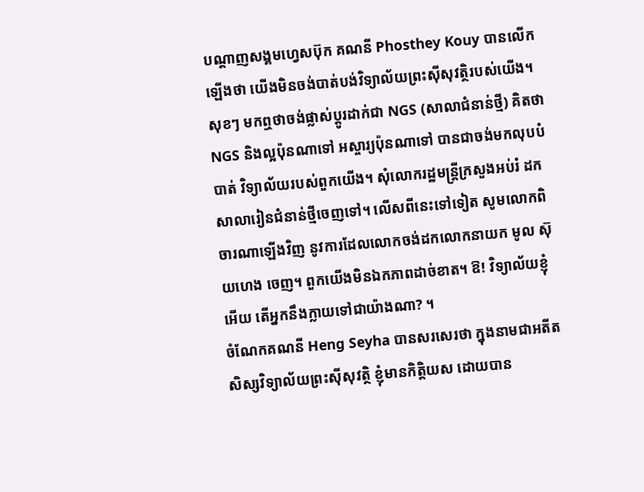បណ្តាញសង្គមហ្វេសប៊ុក គណនី Phosthey Kouy បានលើកឡើងថា យើងមិនចង់បាត់បង់វិទ្យាល័យព្រះស៊ីសុវត្ថិរបស់យើង។
សុខៗ មកឮថាចង់ផ្លាស់ប្តូរដាក់ជា NGS (សាលាជំនាន់ថ្មី) គិតថា NGS និងល្អប៉ុនណាទៅ អស្ចារ្យប៉ុនណាទៅ បានជាចង់មកលុបបំបាត់ វិទ្យាល័យរបស់ពួកយើង។ សុំលោករដ្ឋមន្ត្រីក្រសួងអប់រំ ដកសាលារៀនជំនាន់ថ្មីចេញទៅ។ លើសពីនេះទៅទៀត សូមលោកពិចារណាឡើងវិញ នូវការដែលលោកចង់ដកលោកនាយក មូល ស៊ុយហេង ចេញ។ ពួកយើងមិនឯកភាពដាច់ខាត។ ឱ! វិទ្យាល័យខ្ញុំអើយ តើអ្នកនឹងក្លាយទៅជាយ៉ាងណា? ។
ចំណែកគណនី Heng Seyha បានសរសេរថា ក្នុងនាមជាអតីតសិស្សវិទ្យាល័យព្រះស៊ីសុវត្ថិ ខ្ញុំមានកិត្តិយស ដោយបាន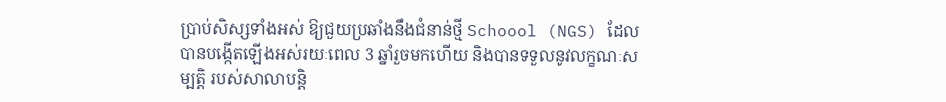ប្រាប់សិស្សទាំងអស់ ឱ្យជួយប្រឆាំងនឹងជំនាន់ថ្មី Schoool (NGS) ដែលបានបង្កើតឡើងអស់រយៈពេល 3 ឆ្នាំរួចមកហើយ និងបានទទួលនូវលក្ខណៈសម្បត្តិ របស់សាលាបន្តិ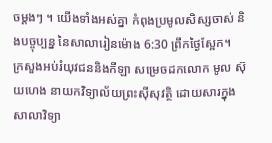ចម្តងៗ ។ យើងទាំងអស់គ្នា កំពុងប្រមូលសិស្សចាស់ និងបច្ចុប្បន្ន នៃសាលារៀនម៉ោង 6:30 ព្រឹកថ្ងៃស្អែក។
ក្រសួងអប់រំយុវជននិងកីឡា សម្រេចដកលោក មូល ស៊ុយហេង នាយកវិទ្យាល័យព្រះស៊ីសុវត្ថិ ដោយសារក្នុងសាលាវិទ្យា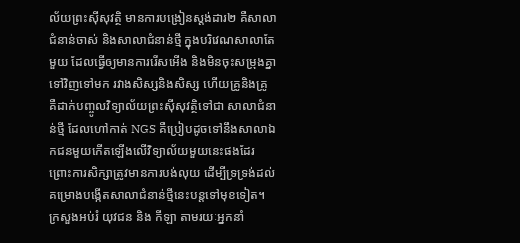ល័យព្រះស៊ីសុវត្ថិ មានការបង្រៀនស្ដង់ដារ២ គឺសាលាជំនាន់ចាស់ និងសាលាជំនាន់ថ្មី ក្នុងបរិវេណសាលាតែមួយ ដែលធ្វើឲ្យមានការរើសអើង និងមិនចុះសម្រុងគ្នាទៅវិញទៅមក រវាងសិស្សនិងសិស្ស ហើយគ្រូនិងគ្រូ គឺដាក់បញ្ចូលវិទ្យាល័យព្រះស៊ីសុវត្ថិទៅជា សាលាជំនាន់ថ្មី ដែលហៅកាត់ NGS គឺប្រៀបដូចទៅនឹងសាលាឯកជនមួយកើតឡើងលើវិទ្យាល័យមួយនេះផងដែរ ព្រោះការសិក្សាត្រូវមានការបង់លុយ ដើម្បីទ្រទ្រង់ដល់គម្រោងបង្កើតសាលាជំនាន់ថ្មីនេះបន្តទៅមុខទៀត។
ក្រសួងអប់រំ យុវជន និង កីឡា តាមរយៈអ្នកនាំ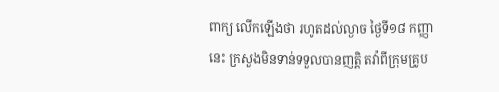ពាក្យ លើកឡើងថា រហូតដល់ល្ងាច ថ្ងៃទី១៨ កញ្ញានេះ ក្រសួងមិនទាន់ទទួលបានញត្តិ តវ៉ាពីក្រុមគ្រូប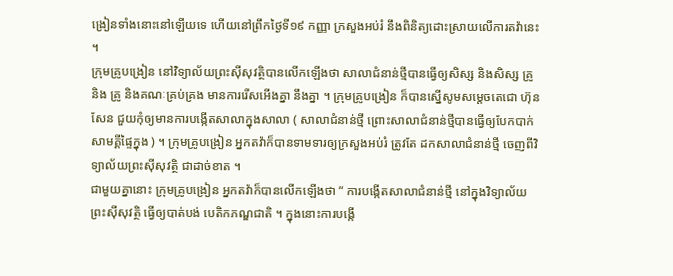ង្រៀនទាំងនោះនៅឡើយទេ ហើយនៅព្រឹកថ្ងៃទី១៩ កញ្ញា ក្រសួងអប់រំ នឹងពិនិត្យដោះស្រាយលើការតវ៉ានេះ ។
ក្រុមគ្រូបង្រៀន នៅវិទ្យាល័យព្រះស៊ីសុវត្ថិបានលើកឡើងថា សាលាជំនាន់ថ្មីបានធ្វើឲ្យសិស្ស និងសិស្ស គ្រូ និង គ្រូ និងគណៈគ្រប់គ្រង មានការរើសអើងគ្នា នឹងគ្នា ។ ក្រុមគ្រូបង្រៀន ក៏បានស្នើសូមសម្តេចតេជោ ហ៊ុន សែន ជួយកុំឲ្យមានការបង្កើតសាលាក្នុងសាលា ( សាលាជំនាន់ថ្មី ព្រោះសាលាជំនាន់ថ្មីបានធ្វើឲ្យបែកបាក់សាមគ្គីផ្ទៃក្នុង ) ។ ក្រុមគ្រូបង្រៀន អ្នកតវ៉ាក៏បានទាមទារឲ្យក្រសួងអប់រំ ត្រូវតែ ដកសាលាជំនាន់ថ្មី ចេញពីវិទ្យាល័យព្រះស៊ីសុវត្ថិ ជាដាច់ខាត ។
ជាមួយគ្នានោះ ក្រុមគ្រូបង្រៀន អ្នកតវ៉ាក៏បានលើកឡើងថា “ ការបង្កើតសាលាជំនាន់ថ្មី នៅក្នុងវិទ្យាល័យព្រះស៊ីសុវត្ថិ ធ្វើឲ្យបាត់បង់ បេតិកភណ្ឌជាតិ ។ ក្នុងនោះការបង្កើ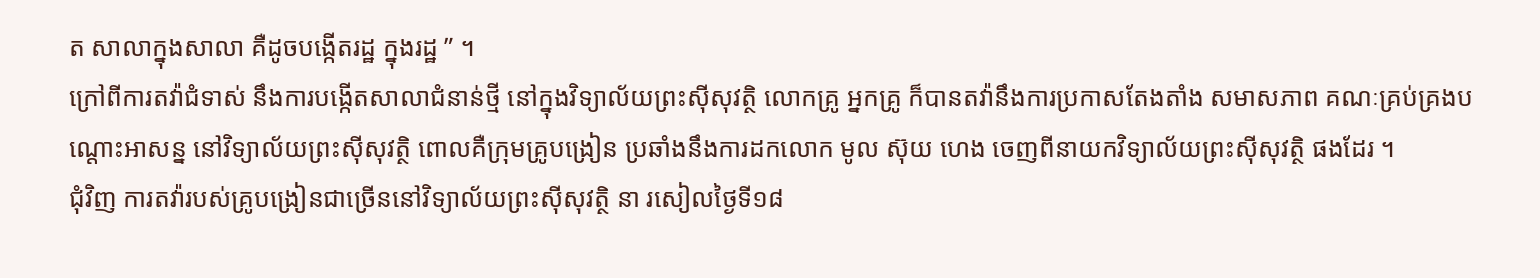ត សាលាក្នុងសាលា គឺដូចបង្កើតរដ្ឋ ក្នុងរដ្ឋ ” ។
ក្រៅពីការតវ៉ាជំទាស់ នឹងការបង្កើតសាលាជំនាន់ថ្មី នៅក្នុងវិទ្យាល័យព្រះស៊ីសុវត្ថិ លោកគ្រូ អ្នកគ្រូ ក៏បានតវ៉ានឹងការប្រកាសតែងតាំង សមាសភាព គណៈគ្រប់គ្រងបណ្តោះអាសន្ន នៅវិទ្យាល័យព្រះស៊ីសុវត្ថិ ពោលគឺក្រុមគ្រូបង្រៀន ប្រឆាំងនឹងការដកលោក មូល ស៊ុយ ហេង ចេញពីនាយកវិទ្យាល័យព្រះស៊ីសុវត្ថិ ផងដែរ ។
ជុំវិញ ការតវ៉ារបស់គ្រូបង្រៀនជាច្រើននៅវិទ្យាល័យព្រះស៊ីសុវត្ថិ នា រសៀលថ្ងៃទី១៨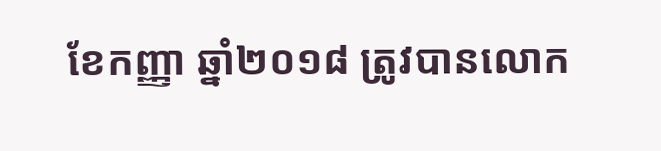ខែកញ្ញា ឆ្នាំ២០១៨ ត្រូវបានលោក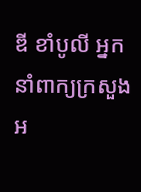ឌី ខាំបូលី អ្នកនាំពាក្យក្រសួង អ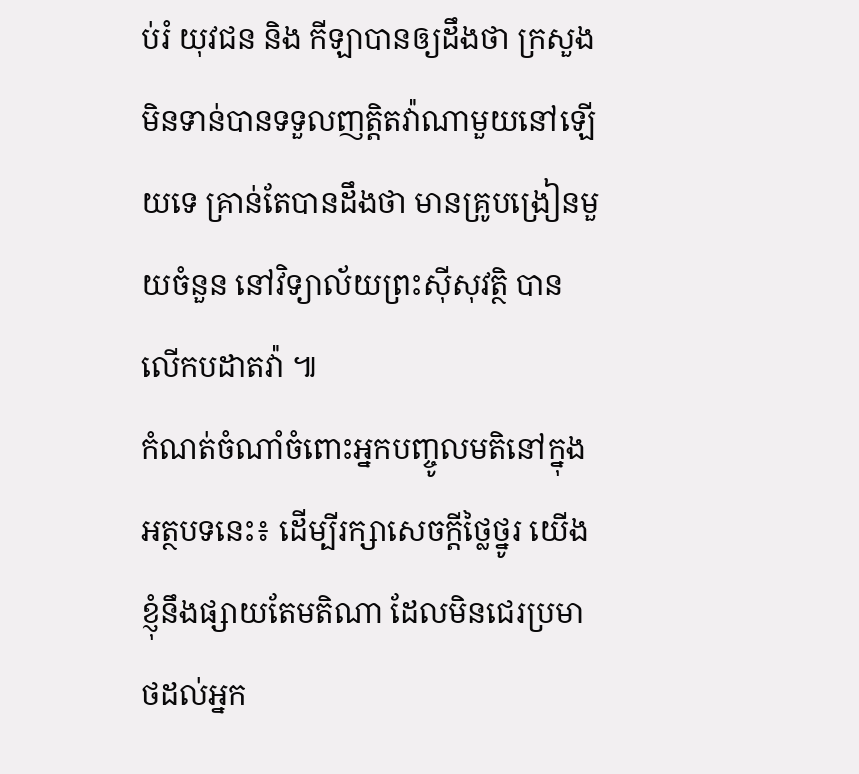ប់រំ យុវជន និង កីឡាបានឲ្យដឹងថា ក្រសួងមិនទាន់បានទទួលញត្តិតវ៉ាណាមួយនៅឡើយទេ គ្រាន់តែបានដឹងថា មានគ្រូបង្រៀនមួយចំនួន នៅវិទ្យាល័យព្រះស៊ីសុវត្ថិ បានលើកបដាតវ៉ា ៕
កំណត់ចំណាំចំពោះអ្នកបញ្ចូលមតិនៅក្នុងអត្ថបទនេះ៖ ដើម្បីរក្សាសេចក្ដីថ្លៃថ្នូរ យើងខ្ញុំនឹងផ្សាយតែមតិណា ដែលមិនជេរប្រមាថដល់អ្នក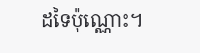ដទៃប៉ុណ្ណោះ។